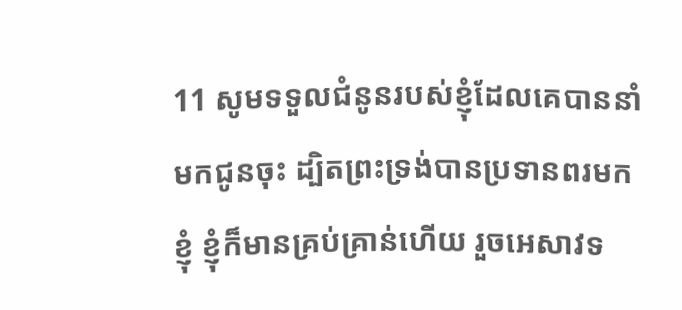11 សូមទទួលជំនូនរបស់ខ្ញុំដែលគេបាននាំមកជូនចុះ ដ្បិតព្រះទ្រង់បានប្រទានពរមកខ្ញុំ ខ្ញុំក៏មានគ្រប់គ្រាន់ហើយ រួចអេសាវទ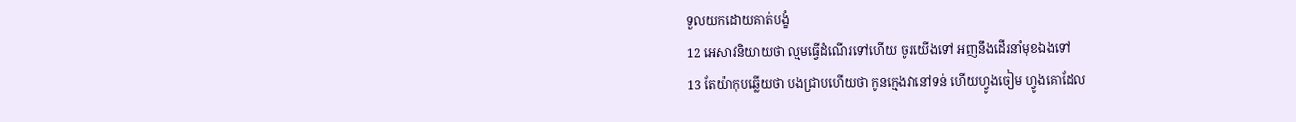ទួលយកដោយគាត់បង្ខំ
12 អេសាវនិយាយថា ល្មមធ្វើដំណើរទៅហើយ ចូរយើងទៅ អញនឹងដើរនាំមុខឯងទៅ
13 តែយ៉ាកុបឆ្លើយថា បងជ្រាបហើយថា កូនក្មេងវានៅទន់ ហើយហ្វូងចៀម ហ្វូងគោដែល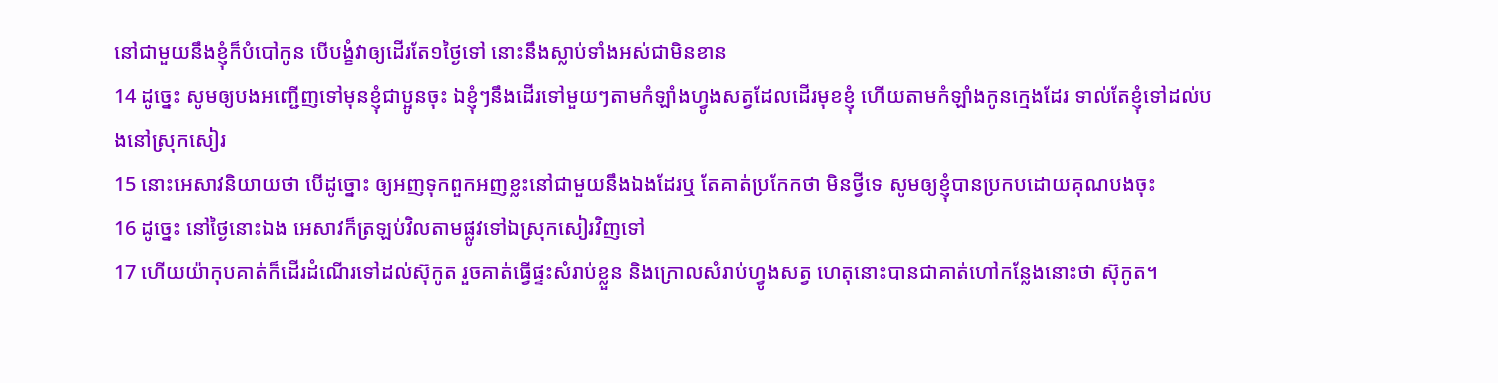នៅជាមួយនឹងខ្ញុំក៏បំបៅកូន បើបង្ខំវាឲ្យដើរតែ១ថ្ងៃទៅ នោះនឹងស្លាប់ទាំងអស់ជាមិនខាន
14 ដូច្នេះ សូមឲ្យបងអញ្ជើញទៅមុនខ្ញុំជាប្អូនចុះ ឯខ្ញុំៗនឹងដើរទៅមួយៗតាមកំឡាំងហ្វូងសត្វដែលដើរមុខខ្ញុំ ហើយតាមកំឡាំងកូនក្មេងដែរ ទាល់តែខ្ញុំទៅដល់បងនៅស្រុកសៀរ
15 នោះអេសាវនិយាយថា បើដូច្នោះ ឲ្យអញទុកពួកអញខ្លះនៅជាមួយនឹងឯងដែរឬ តែគាត់ប្រកែកថា មិនថ្វីទេ សូមឲ្យខ្ញុំបានប្រកបដោយគុណបងចុះ
16 ដូច្នេះ នៅថ្ងៃនោះឯង អេសាវក៏ត្រឡប់វិលតាមផ្លូវទៅឯស្រុកសៀរវិញទៅ
17 ហើយយ៉ាកុបគាត់ក៏ដើរដំណើរទៅដល់ស៊ុកូត រួចគាត់ធ្វើផ្ទះសំរាប់ខ្លួន និងក្រោលសំរាប់ហ្វូងសត្វ ហេតុនោះបានជាគាត់ហៅកន្លែងនោះថា ស៊ុកូត។